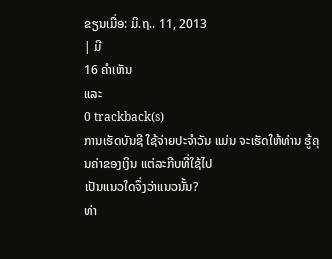ຂຽນເມື່ອ: ມິ.ຖ.. 11, 2013
| ມີ
16 ຄຳເຫັນ
ແລະ
0 trackback(s)
ການເຮັດບັນຊີ ໃຊ້ຈ່າຍປະຈຳວັນ ແມ່ນ ຈະເຮັດໃຫ້ທ່ານ ຮູ້ຄຸນຄ່າຂອງເງິນ ແຕ່ລະກີບທີ່ໃຊ້ໄປ
ເປັນແນວໃດຈຶ່ງວ່າແນວນັ້ນ?
ທ່າ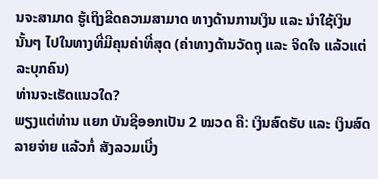ນຈະສາມາດ ຮູ້ເຖິງຂີດຄວາມສາມາດ ທາງດ້ານການເງິນ ແລະ ນຳໃຊ້ເງິນນັ້ນໆ ໄປໃນທາງທີ່ມີຄຸນຄ່າທີ່ສຸດ (ຄ່າທາງດ້ານວັດຖຸ ແລະ ຈິດໃຈ ແລ້ວແຕ່ລະບຸກຄົນ)
ທ່ານຈະເຮັດແນວໃດ?
ພຽງແຕ່ທ່ານ ແຍກ ບັນຊີອອກເປັນ 2 ໝວດ ຄື: ເງິນສົດຮັບ ແລະ ເງິນສົດລາຍຈ່າຍ ແລ້ວກໍ່ ສັງລວມເບີ່ງ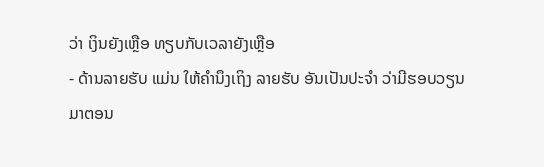ວ່າ ເງິນຍັງເຫຼືອ ທຽບກັບເວລາຍັງເຫຼືອ
- ດ້ານລາຍຮັບ ແມ່ນ ໃຫ້ຄຳນຶງເຖິງ ລາຍຮັບ ອັນເປັນປະຈຳ ວ່າມີຮອບວຽນມາຕອນ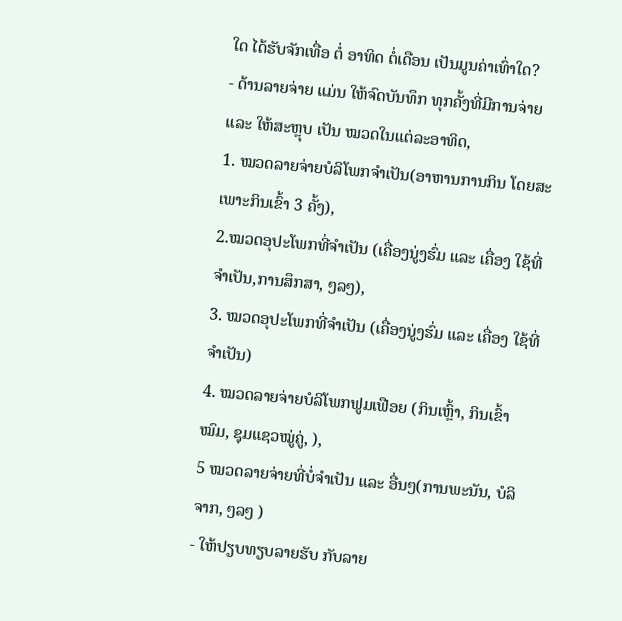ໃດ ໄດ້ຮັບຈັກເທື່ອ ຕໍ່ ອາທິດ ຕໍ່ເດືອນ ເປັນມູນຄ່າເທົ່າໃດ?
- ດ້ານລາຍຈ່າຍ ແມ່ນ ໃຫ້ຈົດບັນທຶກ ທຸກຄັ້ງທີ່ມີການຈ່າຍ ແລະ ໃຫ້ສະຫຼຸບ ເປັນ ໝວດໃນແຕ່ລະອາທິດ,
1. ໝວດລາຍຈ່າຍບໍລິໂພກຈຳເປັນ(ອາຫານການກິນ ໂດຍສະເພາະກິນເຂົ້າ 3 ຄັ້ງ),
2.ໝວດອຸປະໂພກທີ່ຈຳເປັນ (ເຄື່ອງນູ່ງຮົ່ມ ແລະ ເຄື່ອງ ໃຊ້ທີ່ຈຳເປັນ,ການສຶກສາ, ໆລໆ),
3. ໝວດອຸປະໂພກທີ່ຈຳເປັນ (ເຄື່ອງນູ່ງຮົ່ມ ແລະ ເຄື່ອງ ໃຊ້ທີ່ຈຳເປັນ)
4. ໝວດລາຍຈ່າຍບໍລິໂພກຟູມເຟືອຍ (ກິນເຫຼົ້າ, ກິນເຂົ້າໝົມ, ຊຸມແຊວໝູ່ຄູ່, ),
5 ໝວດລາຍຈ່າຍທີ່ບໍ່ຈຳເປັນ ແລະ ອື່ນໆ(ການພະນັນ, ບໍລິຈາກ, ໆລໆ )
- ໃຫ້ປຽບທຽບລາຍຮັບ ກັບລາຍ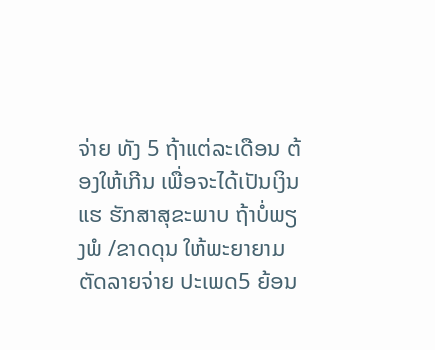ຈ່າຍ ທັງ 5 ຖ້າແຕ່ລະເດືອນ ຕ້ອງໃຫ້ເກີນ ເພື່ອຈະໄດ້ເປັນເງິນ ແຮ ຮັກສາສຸຂະພາບ ຖ້າບໍ່ພຽງພໍ /ຂາດດຸນ ໃຫ້ພະຍາຍາມ ຕັດລາຍຈ່າຍ ປະເພດ5 ຍ້ອນ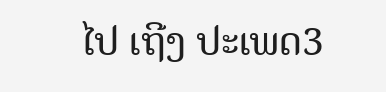ໄປ ເຖີງ ປະເພດ3